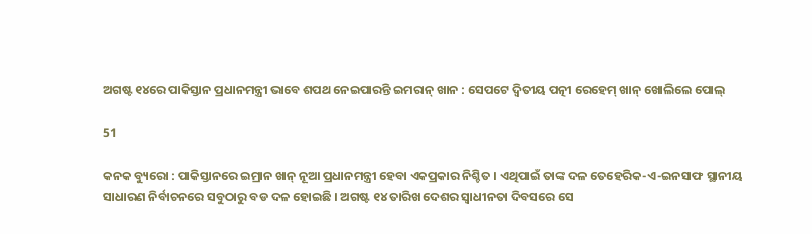ଅଗଷ୍ଟ ୧୪ରେ ପାକିସ୍ତାନ ପ୍ରଧାନମନ୍ତ୍ରୀ ଭାବେ ଶପଥ ନେଇପାରନ୍ତି ଇମରାନ୍ ଖାନ : ସେପଟେ ଦ୍ୱିତୀୟ ପତ୍ନୀ ରେହେମ୍ ଖାନ୍ ଖୋଲିଲେ ପୋଲ୍

51

କନକ ବ୍ୟୁରୋ : ପାକିସ୍ତାନରେ ଇମ୍ରାନ ଖାନ୍ ନୂଆ ପ୍ରଧାନମନ୍ତ୍ରୀ ହେବା ଏକପ୍ରକାର ନିଶ୍ଚିତ । ଏଥିପାଇଁ ତାଙ୍କ ଦଳ ତେହେରିକ-ଏ-ଇନସାଫ ସ୍ଥାନୀୟ ସାଧାରଣ ନିର୍ବାଚନରେ ସବୁଠାରୁ ବଡ ଦଳ ହୋଇଛି । ଅଗଷ୍ଟ ୧୪ ତାରିଖ ଦେଶର ସ୍ୱାଧୀନତା ଦିବସରେ ସେ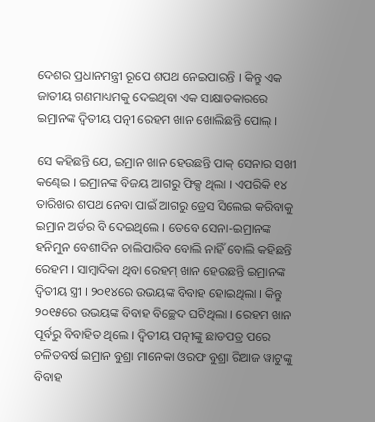ଦେଶର ପ୍ରଧାନମନ୍ତ୍ରୀ ରୂପେ ଶପଥ ନେଇପାରନ୍ତି । କିନ୍ତୁ ଏକ ଜାତୀୟ ଗଣମାଧ୍ୟମକୁ ଦେଇଥିବା ଏକ ସାକ୍ଷାତକାରରେ ଇମ୍ରାନଙ୍କ ଦ୍ୱିତୀୟ ପତ୍ନୀ ରେହମ ଖାନ ଖୋଲିଛନ୍ତି ପୋଲ୍ ।

ସେ କହିଛନ୍ତି ଯେ, ଇମ୍ରାନ ଖାନ ହେଉଛନ୍ତି ପାକ୍ ସେନାର ସଖୀ କଣ୍ଢେଇ । ଇମ୍ରାନଙ୍କ ବିଜୟ ଆଗରୁ ଫିକ୍ସ ଥିଲା । ଏପରିକି ୧୪ ତାରିଖର ଶପଥ ନେବା ପାଇଁ ଆଗରୁ ଡ୍ରେସ ସିଲେଇ କରିବାକୁ ଇମ୍ରାନ ଅର୍ଡର ବି ଦେଇଥିଲେ । ତେବେ ସେନା-ଇମ୍ରାନଙ୍କ ହନିମୁନ ବେଶୀଦିନ ଚାଲିପାରିବ ବୋଲି ନାହିଁ ବୋଲି କହିଛନ୍ତି ରେହମ । ସାମ୍ବାଦିକା ଥିବା ରେହମ୍ ଖାନ ହେଉଛନ୍ତି ଇମ୍ରାନଙ୍କ ଦ୍ୱିତୀୟ ସ୍ତ୍ରୀ । ୨୦୧୪ରେ ଉଭୟଙ୍କ ବିବାହ ହୋଇଥିଲା । କିନ୍ତୁ ୨୦୧୫ରେ ଉଭୟଙ୍କ ବିବାହ ବିଚ୍ଛେଦ ଘଟିଥିଲା । ରେହମ ଖାନ ପୂର୍ବରୁ ବିବାହିତ ଥିଲେ । ଦ୍ୱିତୀୟ ପତ୍ନୀଙ୍କୁ ଛାଡପତ୍ର ପରେ ଚଳିତବର୍ଷ ଇମ୍ରାନ ବୁଶ୍ରା ମାନେକା ଓରଫ ବୁଶ୍ରା ରିଆଜ ୱାଟୁଙ୍କୁ ବିବାହ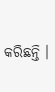କରିଛନ୍ତି ।